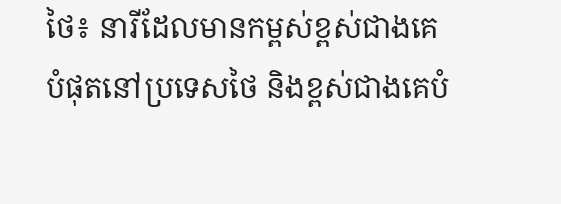ថៃ៖ នារីដែលមានកម្ពស់ខ្ពស់ជាងគេបំផុតនៅប្រទេសថៃ និងខ្ពស់ជាងគេបំ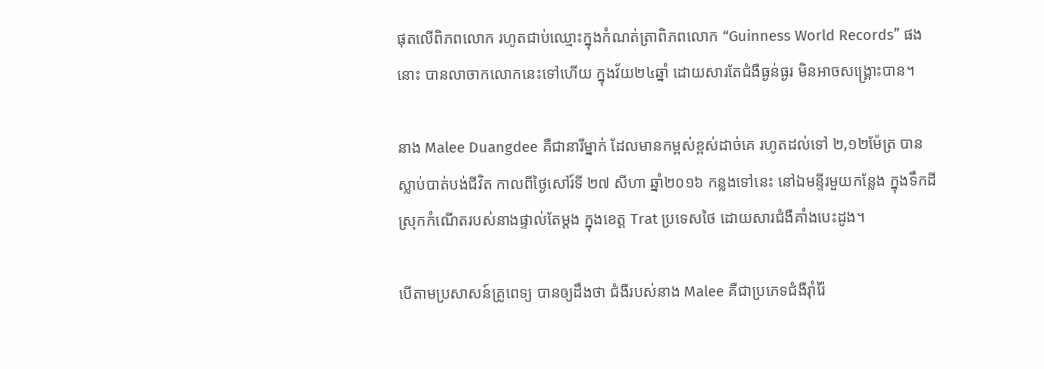ផុតលើពិភពលោក រហូតជាប់ឈ្មោះក្នុងកំណត់ត្រាពិភពលោក “Guinness World Records” ផងនោះ បានលាចាកលោកនេះទៅហើយ ក្នុងវ័យ២៤ឆ្នាំ ដោយសារតែជំងឺធ្ងន់ធ្ងរ មិនអាចសង្រ្គោះបាន។

នាង Malee Duangdee គឺជានារីម្នាក់ ដែលមានកម្ពស់ខ្ពស់ដាច់គេ រហូតដល់ទៅ ២,១២ម៉ែត្រ បានស្លាប់បាត់បង់ជីវិត កាលពីថ្ងៃសៅរ៍ទី ២៧ សីហា ឆ្នាំ២០១៦ កន្លងទៅនេះ នៅឯមន្ទីរមួយកន្លែង ក្នុងទឹកដីស្រុកកំណើតរបស់នាងផ្ទាល់តែម្តង ក្នុងខេត្ត Trat ប្រទេសថៃ ដោយសារជំងឺគាំងបេះដូង។

បើតាមប្រសាសន៍គ្រូពេទ្យ បានឲ្យដឹងថា ជំងឺរបស់នាង Malee គឺជាប្រភេទជំងឺរ៉ាំរ៉ៃ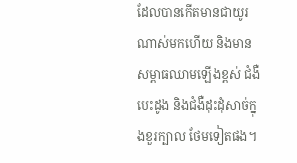ដែលបានកើតមានជាយូរណាស់មកហើយ និងមានសម្ពាធឈាមឡើងខ្ពស់ ជំងឺបេះដូង និងជំងឺដុះដុំសាច់ក្នុងខួរក្បាល ថែមទៀតផង។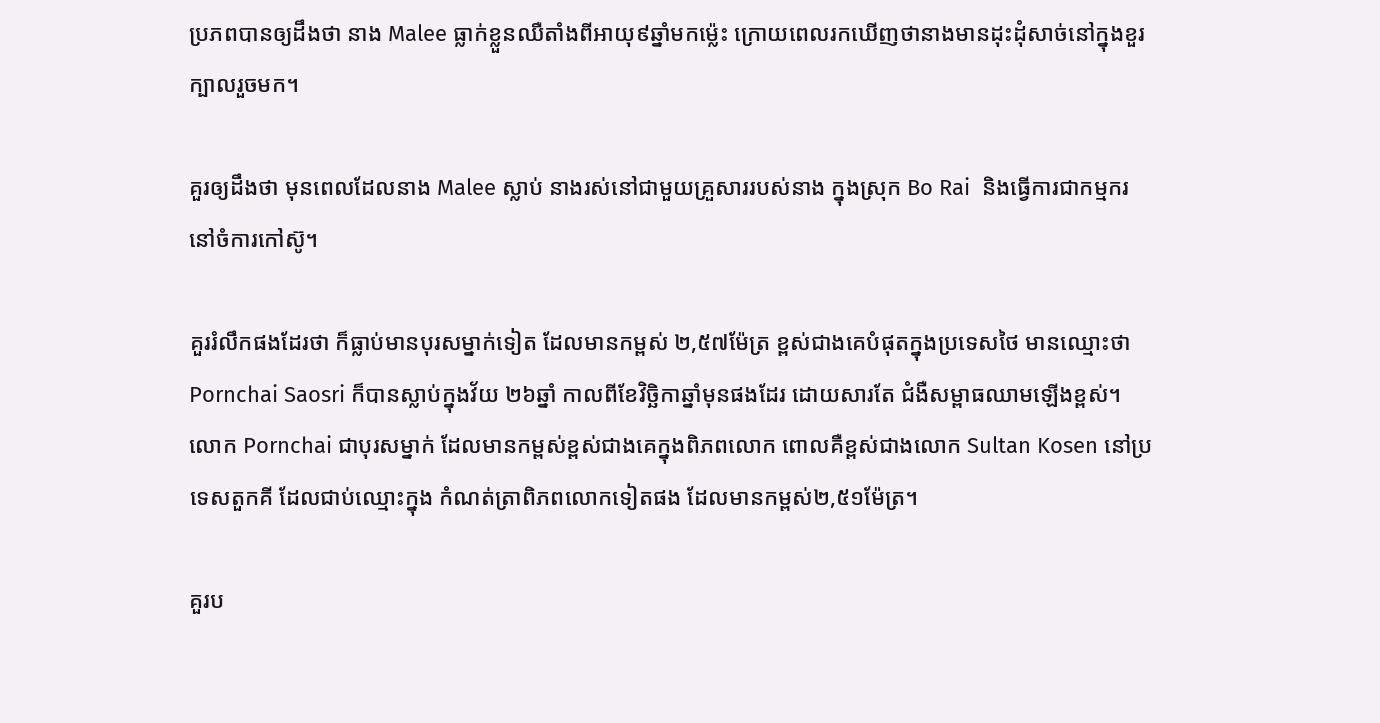ប្រភពបានឲ្យដឹងថា នាង Malee ធ្លាក់ខ្លួនឈឺតាំងពីអាយុ៩ឆ្នាំមកម៉្លេះ ក្រោយពេលរកឃើញថានាងមានដុះដុំសាច់នៅក្នុងខួរក្បាលរួចមក។

គួរឲ្យដឹងថា មុនពេលដែលនាង Malee ស្លាប់ នាងរស់នៅជាមួយគ្រួសាររបស់នាង ក្នុងស្រុក Bo Rai  និងធ្វើការជាកម្មករនៅចំការកៅស៊ូ។

គួររំលឹកផងដែរថា ក៏ធ្លាប់មានបុរសម្នាក់ទៀត ដែលមានកម្ពស់ ២,៥៧ម៉ែត្រ ខ្ពស់ជាងគេបំផុតក្នុងប្រទេសថៃ មានឈ្មោះថា Pornchai Saosri ក៏បានស្លាប់ក្នុងវ័យ ២៦ឆ្នាំ កាលពីខែវិច្ឆិកាឆ្នាំមុនផងដែរ ដោយសារតែ ជំងឺសម្ពាធឈាមឡើងខ្ពស់។ លោក Pornchai ជាបុរសម្នាក់ ដែលមានកម្ពស់ខ្ពស់ជាងគេក្នុងពិភពលោក ពោលគឺខ្ពស់ជាងលោក Sultan Kosen នៅប្រទេសតួកគី ដែលជាប់ឈ្មោះក្នុង កំណត់ត្រាពិភពលោកទៀតផង ដែលមានកម្ពស់២,៥១ម៉ែត្រ។

គួរប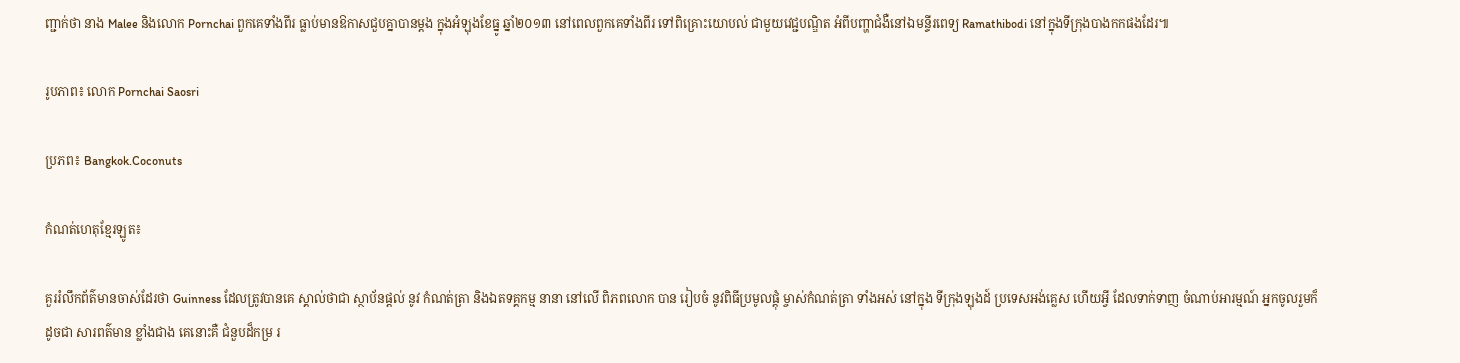ញ្ជាក់ថា នាង Malee និងលោក Pornchai ពួកគេទាំងពីរ ធ្លាប់មានឱកាសជួបគ្នាបានម្តង ក្នុងអំឡុងខែធ្នូ ឆ្នាំ២០១៣ នៅពេលពួកគេទាំងពីរ ទៅពិគ្រោះយោបល់ ជាមួយវេជ្ជបណ្ឌិត អំពីបញ្ហាជំងឺនៅឯមន្ទីរពេទ្យ Ramathibodi នៅក្នុងទីក្រុងបាងកកផងដែរ៕

រូបភាព៖ លោក Pornchai Saosri

ប្រភព៖ Bangkok.Coconuts

កំណត់ហេតុខ្មែរឡូត៖

គួររំលឹកព័ត៌មានចាស់ដែរថា Guinness ដែលត្រូវបានគេ ស្គាល់ថាជា ស្ថាប័នផ្តល់ នូវ កំណត់ត្រា និងឯតទគ្គកម្ម នានា នៅលើ ពិភពលោក បាន រៀបចំ នូវពិធីប្រមូលផ្តុំ ម្ចាស់កំណត់ត្រា ទាំងអស់ នៅក្នុង ទីក្រុងឡុងដ៍ ប្រទេសអង់គ្លេស ហើយអ្វី ដែលទាក់ទាញ ចំណាប់អារម្មណ៍ អ្នកចូលរួមក៏ ដូចជា សារពត៌មាន ខ្លាំងជាង គេនោះគឺ ជំនួបដ៏កម្រ រ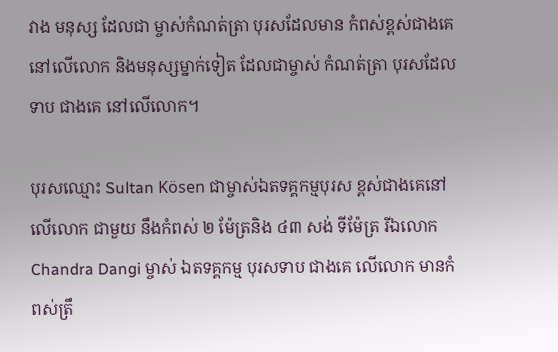វាង មនុស្ស ដែលជា ម្ចាស់កំណត់ត្រា បុរសដែលមាន កំពស់ខ្ពស់ជាងគេ នៅលើលោក និងមនុស្សម្នាក់ទៀត ដែលជាម្ចាស់ កំណត់ត្រា បុរសដែលទាប ជាងគេ នៅលើលោក។

បុរសឈ្មោះ Sultan Kösen ជាម្ចាស់ឯតទគ្គកម្មបុរស ខ្ពស់ជាងគេនៅលើលោក ជាមួយ នឹងកំពស់ ២ ម៉ែត្រនិង ៤៣ សង់ ទីម៉ែត្រ រីឯលោក Chandra Dangi ម្ចាស់ ឯតទគ្គកម្ម បុរសទាប ជាងគេ លើលោក មានកំពស់ត្រឹ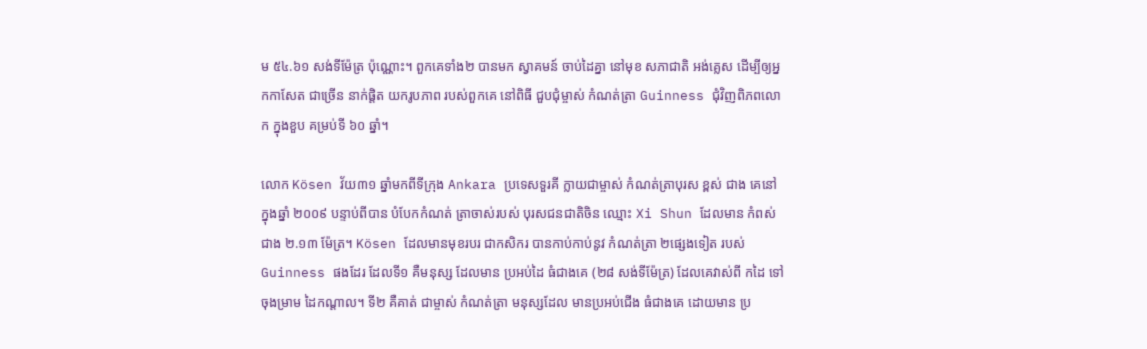ម ៥៤.៦១ សង់ទីម៉ែត្រ ប៉ុណ្ណោះ។ ពួកគេទាំង២ បានមក ស្វាគមន៍ ចាប់ដៃគ្នា នៅមុខ សភាជាតិ អង់គ្លេស ដើម្បីឲ្យអ្នកកាសែត ជាច្រើន នាក់ផ្តិត យករូបភាព របស់ពួកគេ នៅពិធី ជួបជុំម្ចាស់ កំណត់ត្រា Guinness ជុំវិញពិភពលោក ក្នុងខួប គម្រប់ទី ៦០ ឆ្នាំ។

លោក Kösen វ័យ៣១ ឆ្នាំមកពីទីក្រុង Ankara ប្រទេសទួរគី ក្លាយជាម្ចាស់ កំណត់ត្រាបុរស ខ្ពស់ ជាង គេនៅ ក្នុងឆ្នាំ ២០០៩ បន្ទាប់ពីបាន បំបែកកំណត់ ត្រាចាស់របស់ បុរសជនជាតិចិន ឈ្មោះ Xi Shun ដែលមាន កំពស់ ជាង ២.១៣ ម៉ែត្រ។ Kösen ដែលមានមុខរបរ ជាកសិករ បានកាប់កាប់នូវ កំណត់ត្រា ២ផ្សេងទៀត របស់ Guinness ផងដែរ ដែលទី១ គឺមនុស្ស ដែលមាន ប្រអប់ដៃ ធំជាងគេ (២៨ សង់ទីម៉ែត្រ) ដែលគេវាស់ពី កដៃ ទៅចុងម្រាម ដៃកណ្តាល។ ទី២ គឺគាត់ ជាម្ចាស់ កំណត់ត្រា មនុស្សដែល មានប្រអប់ជើង ធំជាងគេ ដោយមាន ប្រ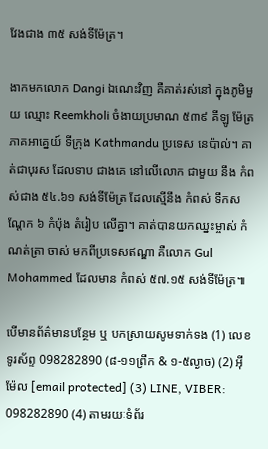វែងជាង ៣៥ សង់ទីម៉ែត្រ។

ងាកមកលោក Dangi ឯណេះវិញ គឺគាត់រស់នៅ ក្នុងភូមិមួយ ឈ្មោះ Reemkholi ចំងាយប្រមាណ ៥៣៩ គីឡូ ម៉ែត្រ ភាគអាគ្នេយ៍ ទីក្រុង Kathmandu ប្រទេស នេប៉ាល់។ គាត់ជាបុរស ដែលទាប ជាងគេ នៅលើលោក ជាមួយ នឹង កំពស់ជាង ៥៤.៦១ សង់ទីម៉ែត្រ ដែលស្មើនឹង កំពស់ ទឹកសណ្តែក ៦ កំប៉ុង តំរៀប លើគ្នា។ គាត់បានយកឈ្នះម្ចាស់ កំណត់ត្រា ចាស់ មកពីប្រទេសឥណ្ឌា គឺលោក Gul Mohammed ដែលមាន កំពស់ ៥៧.១៥ សង់ទីម៉ែត្រ៕

បើមានព័ត៌មានបន្ថែម ឬ បកស្រាយសូមទាក់ទង (1) លេខទូរស័ព្ទ 098282890 (៨-១១ព្រឹក & ១-៥ល្ងាច) (2) អ៊ីម៉ែល [email protected] (3) LINE, VIBER: 098282890 (4) តាមរយៈទំព័រ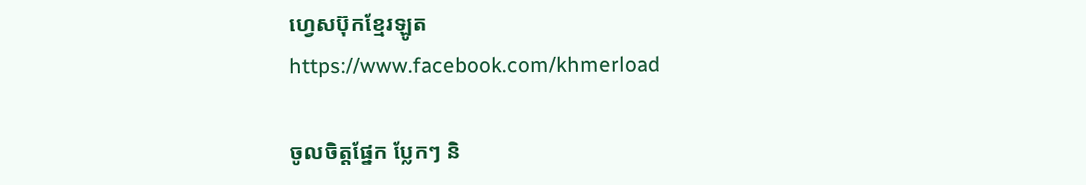ហ្វេសប៊ុកខ្មែរឡូត https://www.facebook.com/khmerload

ចូលចិត្តផ្នែក ប្លែកៗ និ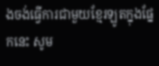ងចង់ធ្វើការជាមួយខ្មែរឡូតក្នុងផ្នែកនេះ សូម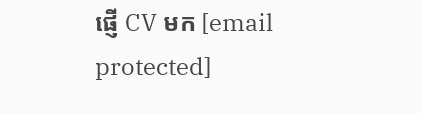ផ្ញើ CV មក [email protected]